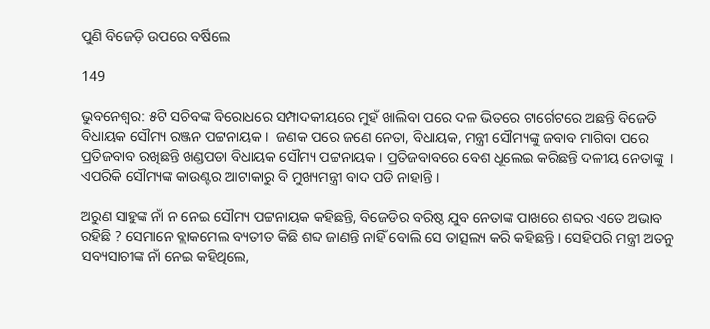ପୁଣି ବିଜେଡ଼ି ଉପରେ ବର୍ଷିଲେ

149

ଭୁବନେଶ୍ୱର: ୫ଟି ସଚିବଙ୍କ ବିରୋଧରେ ସମ୍ପାଦକୀୟରେ ମୁହଁ ଖାଲିବା ପରେ ଦଳ ଭିତରେ ଟାର୍ଗେଟରେ ଅଛନ୍ତି ବିଜେଡି ବିଧାୟକ ସୌମ୍ୟ ରଞ୍ଜନ ପଟ୍ଟନାୟକ ।  ଜଣକ ପରେ ଜଣେ ନେତା, ବିଧାୟକ, ମନ୍ତ୍ରୀ ସୌମ୍ୟଙ୍କୁ ଜବାବ ମାଗିବା ପରେ ପ୍ରତିଜବାବ ରଖିଛନ୍ତି ଖଣ୍ଡପଡା ବିଧାୟକ ସୌମ୍ୟ ପଟ୍ଟନାୟକ । ପ୍ରତିଜବାବରେ ବେଶ ଧୂଲେଇ କରିଛନ୍ତି ଦଳୀୟ ନେତାଙ୍କୁ  । ଏପରିକି ସୌମ୍ୟଙ୍କ କାଉଣ୍ଟର ଆଟାକାରୁ ବି ମୁଖ୍ୟମନ୍ତ୍ରୀ ବାଦ ପଡି ନାହାନ୍ତି ।

ଅରୁଣ ସାହୁଙ୍କ ନାଁ ନ ନେଇ ସୌମ୍ୟ ପଟ୍ଟନାୟକ କହିଛନ୍ତି, ବିଜେଡିର ବରିଷ୍ଠ ଯୁବ ନେତାଙ୍କ ପାଖରେ ଶବ୍ଦର ଏତେ ଅଭାବ ରହିଛି ? ସେମାନେ ବ୍ଲାକମେଲ ବ୍ୟତୀତ କିଛି ଶବ୍ଦ ଜାଣନ୍ତି ନାହିଁ ବୋଲି ସେ ତାତ୍ସଲ୍ୟ କରି କହିଛନ୍ତି । ସେହିପରି ମନ୍ତ୍ରୀ ଅତନୁ ସବ୍ୟସାଚୀଙ୍କ ନାଁ ନେଇ କହିଥିଲେ,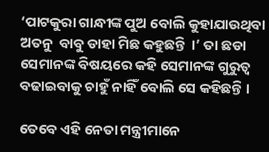‘ପାଟକୁରା ଗାନ୍ଧୀଙ୍କ ପୁଅ ବୋଲି କୁହାଯାଉଥିବା ଅତନୁ  ବାବୁ ଡାହା ମିଛ କହୁଛନ୍ତି  ।’ ତା ଛଡା ସେମାନଙ୍କ ବିଷୟରେ କହି ସେମାନଙ୍କ ଗୁରୁତ୍ୱ ବଢାଇବାକୁ ଚାହୁଁ ନାହିଁ ବୋଲି ସେ କହିଛନ୍ତି ।

ତେବେ ଏହି ନେତା ମନ୍ତ୍ରୀମାନେ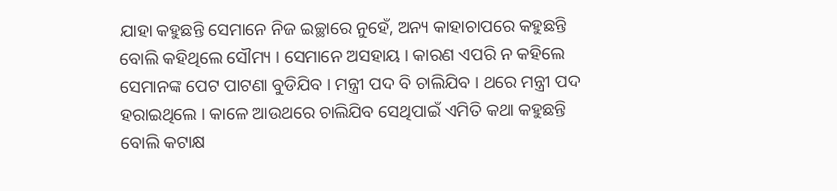ଯାହା କହୁଛନ୍ତି ସେମାନେ ନିଜ ଇଚ୍ଛାରେ ନୁହେଁ, ଅନ୍ୟ କାହାଚାପରେ କହୁଛନ୍ତି ବୋଲି କହିଥିଲେ ସୌମ୍ୟ । ସେମାନେ ଅସହାୟ । କାରଣ ଏପରି ନ କହିଲେ ସେମାନଙ୍କ ପେଟ ପାଟଣା ବୁଡିଯିବ । ମନ୍ତ୍ରୀ ପଦ ବି ଚାଲିଯିବ । ଥରେ ମନ୍ତ୍ରୀ ପଦ ହରାଇଥିଲେ । କାଳେ ଆଉଥରେ ଚାଲିଯିବ ସେଥିପାଇଁ ଏମିତି କଥା କହୁଛନ୍ତି ବୋଲି କଟାକ୍ଷ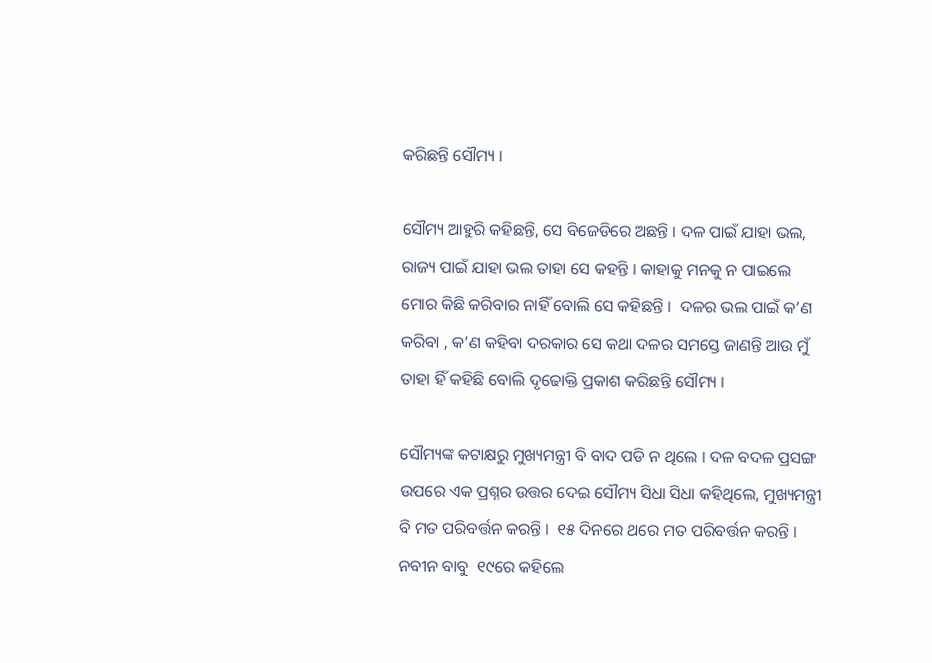କରିଛନ୍ତି ସୌମ୍ୟ ।

ସୌମ୍ୟ ଆହୁରି କହିଛନ୍ତି, ସେ ବିଜେଡିରେ ଅଛନ୍ତି । ଦଳ ପାଇଁ ଯାହା ଭଲ, ରାଜ୍ୟ ପାଇଁ ଯାହା ଭଲ ତାହା ସେ କହନ୍ତି । କାହାକୁ ମନକୁ ନ ପାଇଲେ ମୋର କିଛି କରିବାର ନାହିଁ ବୋଲି ସେ କହିଛନ୍ତି ।  ଦଳର ଭଲ ପାଇଁ କ’ଣ କରିବା , କ’ଣ କହିବା ଦରକାର ସେ କଥା ଦଳର ସମସ୍ତେ ଜାଣନ୍ତି ଆଉ ମୁଁ ତାହା ହିଁ କହିଛି ବୋଲି ଦୃଢୋକ୍ତି ପ୍ରକାଶ କରିଛନ୍ତି ସୌମ୍ୟ ।

ସୌମ୍ୟଙ୍କ କଟାକ୍ଷରୁ ମୁଖ୍ୟମନ୍ତ୍ରୀ ବି ବାଦ ପଡି ନ ଥିଲେ । ଦଳ ବଦଳ ପ୍ରସଙ୍ଗ ଉପରେ ଏକ ପ୍ରଶ୍ନର ଉତ୍ତର ଦେଇ ସୌମ୍ୟ ସିଧା ସିଧା କହିଥିଲେ, ମୁଖ୍ୟମନ୍ତ୍ରୀ ବି ମତ ପରିବର୍ତ୍ତନ କରନ୍ତି ।  ୧୫ ଦିନରେ ଥରେ ମତ ପରିବର୍ତ୍ତନ କରନ୍ତି । ନବୀନ ବାବୁ  ୧୯ରେ କହିଲେ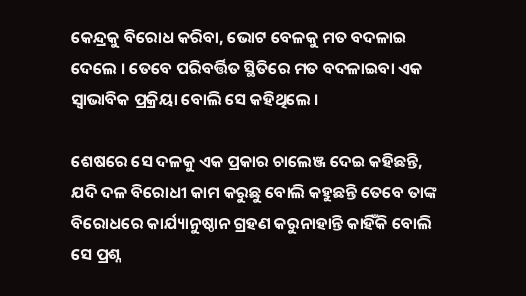କେନ୍ଦ୍ରକୁ ବିରୋଧ କରିବା, ଭୋଟ ବେଳକୁ ମତ ବଦଳାଇ ଦେଲେ । ତେବେ ପରିବର୍ତ୍ତିତ ସ୍ଥିତିରେ ମତ ବଦଳାଇବା ଏକ ସ୍ୱାଭାବିକ ପ୍ରକ୍ରିୟା ବୋଲି ସେ କହିଥିଲେ ।

ଶେଷରେ ସେ ଦଳକୁ ଏକ ପ୍ରକାର ଚାଲେଞ୍ଜ ଦେଇ କହିଛନ୍ତି, ଯଦି ଦଳ ବିରୋଧୀ କାମ କରୁଛୁ ବୋଲି କହୁଛନ୍ତି ତେବେ ତାଙ୍କ ବିରୋଧରେ କାର୍ଯ୍ୟାନୁଷ୍ଠାନ ଗ୍ରହଣ କରୁନାହାନ୍ତି କାହିଁକି ବୋଲି ସେ ପ୍ରଶ୍ନ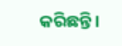କରିଛନ୍ତି ।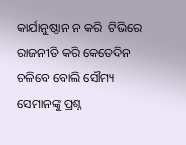କାର୍ଯାନୁଷ୍ଠାନ ନ କରି  ଟିଭିରେ ରାଜନୀତି କରି କେତେଦିନ ଚଳିବେ ବୋଲି ସୌମ୍ୟ ସେମାନଙ୍କୁ ପ୍ରଶ୍ନ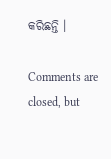କରିଛନ୍ତି ।

Comments are closed, but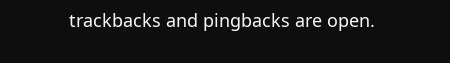trackbacks and pingbacks are open.